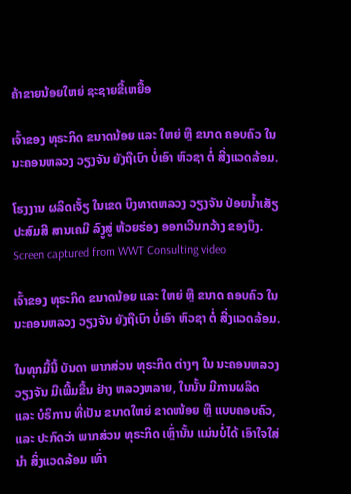ຄ້າຂາຍນ້ອຍໃຫຍ່ ຊະຊາຍຂີ້ເຫຍື້ອ

ເຈົ້າຂອງ ທຸຣະກິດ ຂນາດນ້ອຍ ແລະ ໃຫຍ່ ຫຼື ຂນາດ ຄອບຄົວ ໃນ ນະຄອນຫລວງ ວຽງຈັນ ຍັງຖືເບົາ ບໍ່ເອົາ ຫົວຊາ ຕໍ່ ສີ່ງແວດລ້ອມ.

ໂຮງງານ ຜລິດເຈັ້ຽ ໃນເຂດ ບຶງທາຕຫລວງ ວຽງຈັນ ປ່ອຍນໍ້າເສັຽ ປະສົມສີ ສານເຄມີ ລົງູສູ່ ຫ້ວຍຮ່ອງ ອອກເວີນກວ້າງ ຂອງບຶງ. Screen captured from WWT Consulting video

ເຈົ້າຂອງ ທຸຣະກິດ ຂນາດນ້ອຍ ແລະ ໃຫຍ່ ຫຼື ຂນາດ ຄອບຄົວ ໃນ ນະຄອນຫລວງ ວຽງຈັນ ຍັງຖືເບົາ ບໍ່ເອົາ ຫົວຊາ ຕໍ່ ສີ່ງແວດລ້ອມ.

ໃນທຸກມື້ນີ້ ບັນດາ ພາກສ່ວນ ທຸຣະກິດ ຕ່າງໆ ໃນ ນະຄອນຫລວງ ວຽງຈັນ ມີເພີ້ມຂື້ນ ຢ່າງ ຫລວງຫລາຍ, ໃນນັ້ນ ມີການຜລິດ ແລະ ບໍຣິການ ທີ່ເປັນ ຂນາດໃຫຍ່ ຂາດໜ້ອຍ ຫຼື ແບບຄອບຄົວ, ແລະ ປະກົດວ່າ ພາກສ່ວນ ທຸຣະກິດ ເຫຼົ່ານັ້ນ ແມ່ນບໍ່ໄດ້ ເອົາໃຈໃສ່ນໍາ ສິ່ງແວດລ້ອມ ເທົ່າ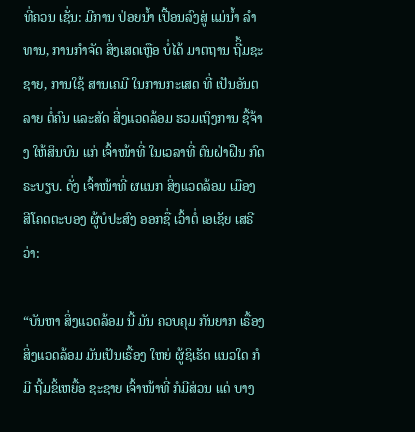ທີ່ຄວນ ເຊັ່ນ: ມີການ ປ່ອຍນໍ້າ ເປື້ອນລົງສູ່ ແມ່ນໍ້າ ລໍາທານ, ການກໍາຈັດ ສິ່ງເສດເຫຼືອ ບໍ່ໄດ້ ມາຕຖານ ຖີິ້ມຊະຊາຍ, ການໃຊ້ ສານເຄມີ ໃນການກະເສດ ທີ່ ເປັນອັນຕລາຍ ຕໍ່ຄົນ ແລະສັດ ສີ່ງແວດລ້ອມ ຮວມເຖິງການ ຊື້ຈ້າງ ໃຫ້ສິນບົນ ແກ່ ເຈົ້າໜ້າທີ່ ໃນເວລາທີ່ ຕົນຝ່າຝືນ ກົດຣະບຽບ. ດັ່ງ ເຈົ້າໜ້າທີ່ ຜແນກ ສິ່ງແວດລ້ອມ ເມືອງ ສີໂຄດຕະບອງ ຜູ້ບໍປະສົງ ອອກຊື່ ເວົ້າຕໍ່ ເອເຊັຍ ເສຣີວ່າ:

“ບັນຫາ ສິ່ງແວດລ້ອມ ນີ້ ມັນ ຄວບຄຸມ ກັນຍາກ ເຣື້ອງ ສິ່ງແວດລ້ອມ ມັນເປັນເຣື້ອງ ໃຫຍ່ ຜູ້ຊິເຮັດ ແນວໃດ ກໍມີ ຖີ້ມຂິ້ເຫຍື້ອ ຊະຊາຍ ເຈົ້າໜ້າທີ່ ກໍມີສ່ວນ ແດ່ ບາງ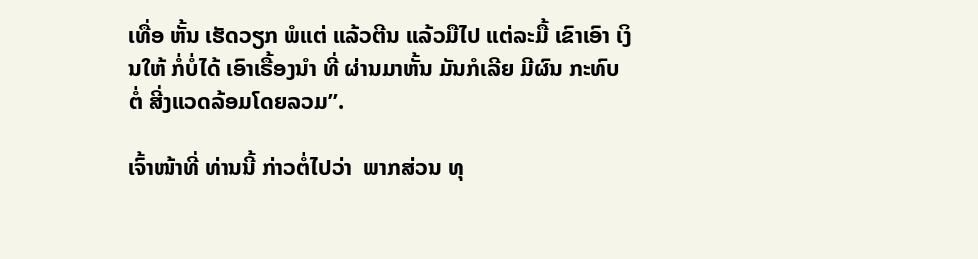ເທື່ອ ຫັ້ນ ເຮັດວຽກ ພໍແຕ່ ແລ້ວຕີນ ແລ້ວມືໄປ ແຕ່ລະມື້ ເຂົາເອົາ ເງິນໃຫ້ ກໍ່ບໍ່ໄດ້ ເອົາເຣື້ອງນໍາ ທີ່ ຜ່ານມາຫັ້ນ ມັນກໍເລີຍ ມີຜົນ ກະທົບ ຕໍ່ ສີ່ງແວດລ້ອມໂດຍລວມ”.

ເຈົ້າໜ້າທີ່ ທ່ານນີ້ ກ່າວຕໍ່ໄປວ່າ  ພາກສ່ວນ ທຸ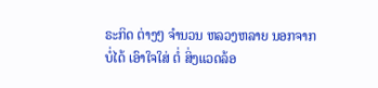ຣະກິດ ຕ່າງໆ ຈໍານວນ ຫລວງຫລາຍ ນອກຈາກ ບໍ່ໄດ້ ເອົາໃຈໃສ່ ຕໍ່ ສິ່ງແວດລ້ອ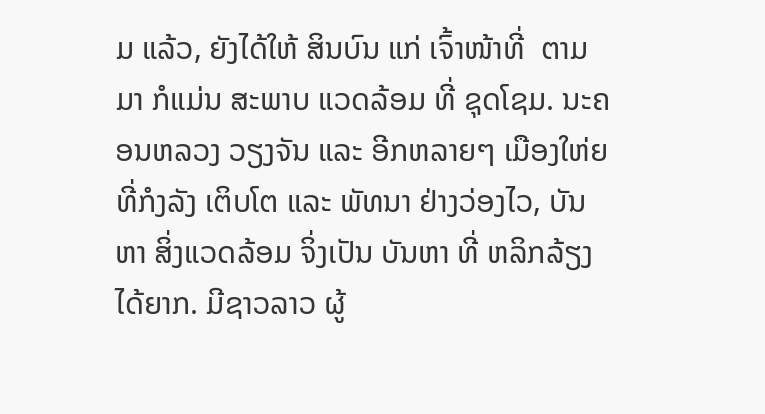ມ ແລ້ວ, ຍັງໄດ້ໃຫ້ ສິນບົນ ແກ່ ເຈົ້າໜ້າທີ່  ຕາມມາ ກໍແມ່ນ ສະພາບ ແວດລ້ອມ ທີ່ ຊຸດໂຊມ. ນະຄອນຫລວງ ວຽງຈັນ ແລະ ອີກຫລາຍໆ ເມືອງໃຫ່ຍ ທີ່ກໍງລັງ ເຕິບໂຕ ແລະ ພັທນາ ຢ່າງວ່ອງໄວ, ບັນຫາ ສິ່ງແວດລ້ອມ ຈິ່ງເປັນ ບັນຫາ ທີ່ ຫລິກລ້ຽງ ໄດ້ຍາກ. ມີຊາວລາວ ຜູ້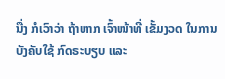ນື່ງ ກໍເວົາວ່າ ຖ້າຫາກ ເຈົ້າໜ້າທີ່ ເຂັ້ມງວດ ໃນການ ບັງຄັບໃຊ້ ກົດຣະບຽບ ແລະ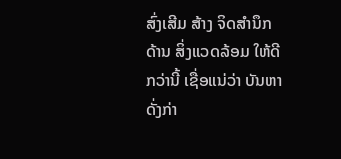ສົ່ງເສີມ ສ້າງ ຈິດສໍານຶກ ດ້ານ ສິ່ງແວດລ້ອມ ໃຫ້ດີກວ່ານີ້ ເຊື່ອແນ່ວ່າ ບັນຫາ ດັ່ງກ່າ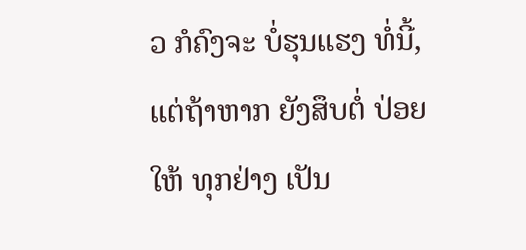ວ ກໍຄົງຈະ ບໍ່ຮຸນແຮງ ທໍ່ນີ້, ແຕ່ຖ້າຫາກ ຍັງສຶບຕໍ່ ປ່ອຍໃຫ້ ທຸກຢ່າງ ເປັນ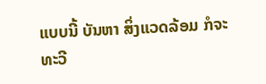ແບບນີ້ ບັນຫາ ສິ່ງແວດລ້ອມ ກໍຈະ ທະວີ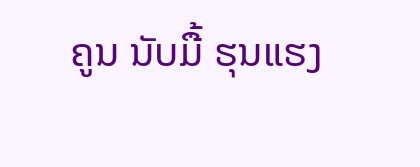ຄູນ ນັບມື້ ຮຸນແຮງ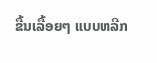ຂື້ນເລື້ອຍໆ ແບບຫລີກ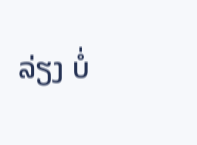ລ່ຽງ ບໍ່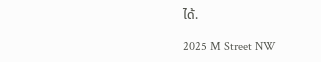ໄດ້.

2025 M Street NW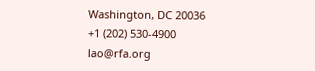Washington, DC 20036
+1 (202) 530-4900
lao@rfa.org